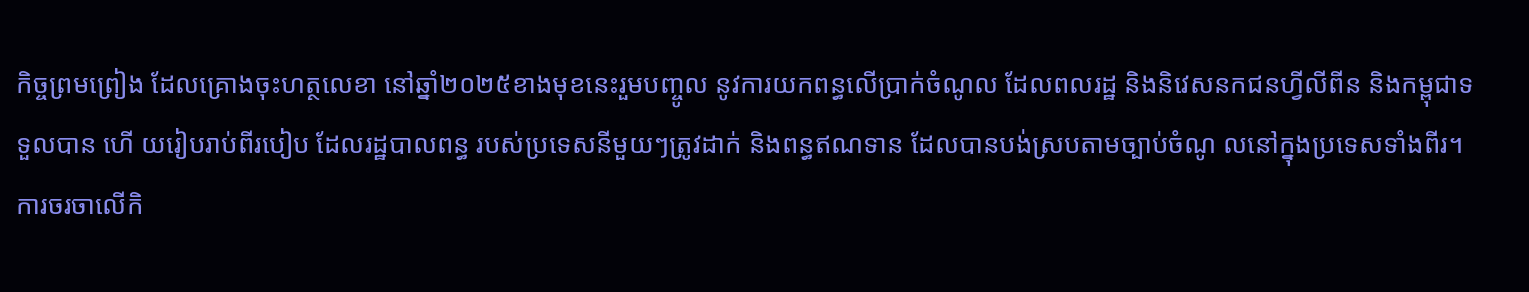កិច្ចព្រមព្រៀង ដែលគ្រោងចុះហត្ថលេខា នៅឆ្នាំ២០២៥ខាងមុខនេះរួមបញ្ចូល នូវការយកពន្ធលើប្រាក់ចំណូល ដែលពលរដ្ឋ និងនិវេសនកជនហ្វីលីពីន និងកម្ពុជាទទួលបាន ហើ យរៀបរាប់ពីរបៀប ដែលរដ្ឋបាលពន្ធ របស់ប្រទេសនីមួយៗត្រូវដាក់ និងពន្ធឥណទាន ដែលបានបង់ស្របតាមច្បាប់ចំណូ លនៅក្នុងប្រទេសទាំងពីរ។
ការចរចាលើកិ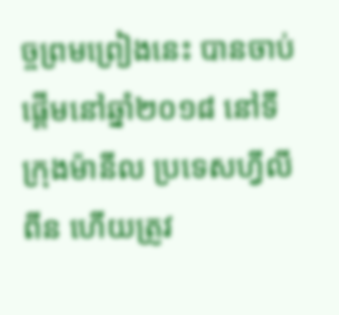ច្ចព្រមព្រៀងនេះ បានចាប់ផ្តើមនៅឆ្នាំ២០១៨ នៅទីក្រុងម៉ានីល ប្រទេសហ្វីលីពីន ហើយត្រូវ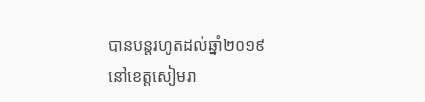បានបន្តរហូតដល់ឆ្នាំ២០១៩ នៅខេត្តសៀមរា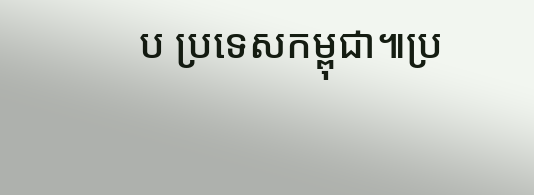ប ប្រទេសកម្ពុជា៕ប្រ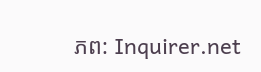ភព: Inquirer.net